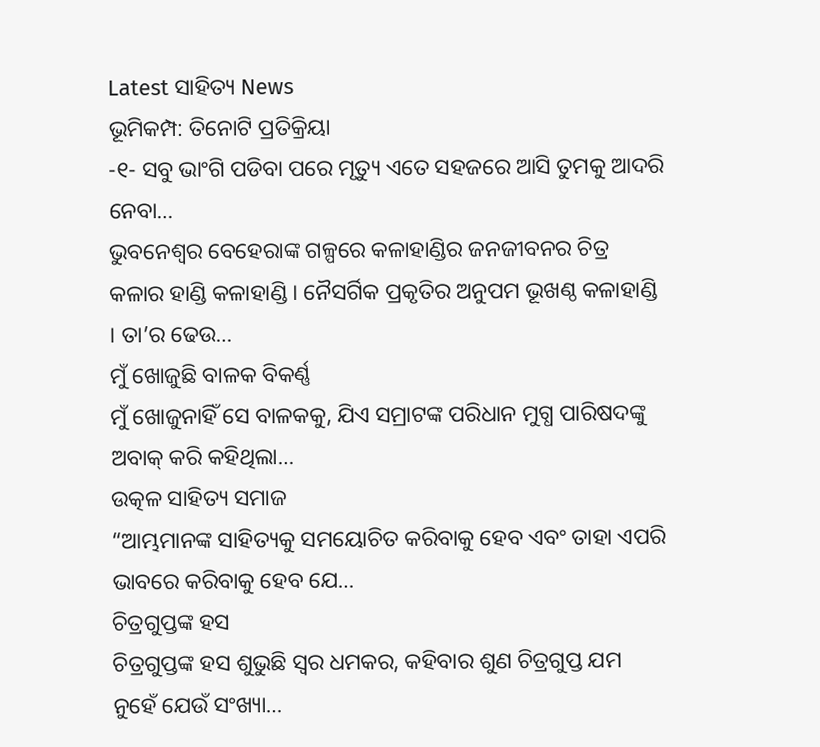Latest ସାହିତ୍ୟ News
ଭୂମିକମ୍ପ: ତିନୋଟି ପ୍ରତିକ୍ରିୟା
-୧- ସବୁ ଭାଂଗି ପଡିବା ପରେ ମୃତ୍ୟୁ ଏତେ ସହଜରେ ଆସି ତୁମକୁ ଆଦରି ନେବା…
ଭୁବନେଶ୍ୱର ବେହେରାଙ୍କ ଗଳ୍ପରେ କଳାହାଣ୍ଡିର ଜନଜୀବନର ଚିତ୍ର
କଳାର ହାଣ୍ଡି କଳାହାଣ୍ଡି । ନୈସର୍ଗିକ ପ୍ରକୃତିର ଅନୁପମ ଭୂଖଣ୍ଠ କଳାହାଣ୍ଡି । ତା’ର ଢେଉ…
ମୁଁ ଖୋଜୁଛି ବାଳକ ବିକର୍ଣ୍ଣ
ମୁଁ ଖୋଜୁନାହିଁ ସେ ବାଳକକୁ, ଯିଏ ସମ୍ରାଟଙ୍କ ପରିଧାନ ମୁଗ୍ଧ ପାରିଷଦଙ୍କୁ ଅବାକ୍ କରି କହିଥିଲା…
ଉତ୍କଳ ସାହିତ୍ୟ ସମାଜ
“ଆମ୍ଭମାନଙ୍କ ସାହିତ୍ୟକୁ ସମୟୋଚିତ କରିବାକୁ ହେବ ଏବଂ ତାହା ଏପରି ଭାବରେ କରିବାକୁ ହେବ ଯେ…
ଚିତ୍ରଗୁପ୍ତଙ୍କ ହସ
ଚିତ୍ରଗୁପ୍ତଙ୍କ ହସ ଶୁଭୁଛି ସ୍ୱର ଧମକର, କହିବାର ଶୁଣ ଚିତ୍ରଗୁପ୍ତ ଯମ ନୁହେଁ ଯେଉଁ ସଂଖ୍ୟା…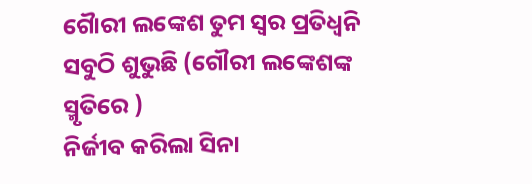ଗୈାରୀ ଲଙ୍କେଶ ତୁମ ସ୍ୱର ପ୍ରତିଧ୍ୱନି ସବୁଠି ଶୁଭୁଛି (ଗୌରୀ ଲଙ୍କେଶଙ୍କ ସ୍ମୃତିରେ )
ନିର୍ଜୀବ କରିଲା ସିନା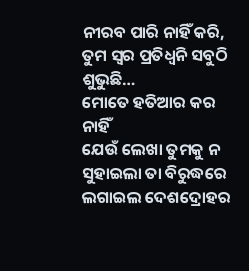ନୀରବ ପାରି ନାହିଁ କରି, ତୁମ ସ୍ୱର ପ୍ରତିଧ୍ୱନି ସବୁଠି ଶୁଭୁଛି…
ମୋତେ ହତିଆର କର ନାହିଁ
ଯେଉଁ ଲେଖା ତୁମକୁ ନ ସୁହାଇଲା ତା ବିରୁଦ୍ଧରେ ଲଗାଇଲ ଦେଶଦ୍ରୋହର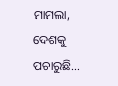ମାମଲା, ଦେଶକୁ ପଚାରୁଛି…